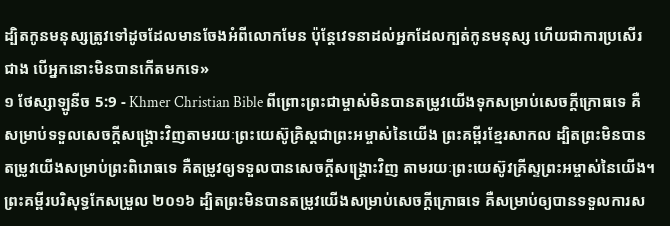ដ្បិតកូនមនុស្សត្រូវទៅដូចដែលមានចែងអំពីលោកមែន ប៉ុន្ដែវេទនាដល់អ្នកដែលក្បត់កូនមនុស្ស ហើយជាការប្រសើរជាង បើអ្នកនោះមិនបានកើតមកទេ»
១ ថែស្សាឡូនីច 5:9 - Khmer Christian Bible ពីព្រោះព្រះជាម្ចាស់មិនបានតម្រូវយើងទុកសម្រាប់សេចក្ដីក្រោធទេ គឺសម្រាប់ទទួលសេចក្ដីសង្គ្រោះវិញតាមរយៈព្រះយេស៊ូគ្រិស្ដជាព្រះអម្ចាស់នៃយើង ព្រះគម្ពីរខ្មែរសាកល ដ្បិតព្រះមិនបានតម្រូវយើងសម្រាប់ព្រះពិរោធទេ គឺតម្រូវឲ្យទទួលបានសេចក្ដីសង្គ្រោះវិញ តាមរយៈព្រះយេស៊ូវគ្រីស្ទព្រះអម្ចាស់នៃយើង។ ព្រះគម្ពីរបរិសុទ្ធកែសម្រួល ២០១៦ ដ្បិតព្រះមិនបានតម្រូវយើងសម្រាប់សេចក្ដីក្រោធទេ គឺសម្រាប់ឲ្យបានទទួលការស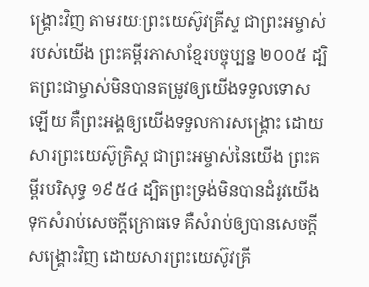ង្គ្រោះវិញ តាមរយៈព្រះយេស៊ូវគ្រីស្ទ ជាព្រះអម្ចាស់របស់យើង ព្រះគម្ពីរភាសាខ្មែរបច្ចុប្បន្ន ២០០៥ ដ្បិតព្រះជាម្ចាស់មិនបានតម្រូវឲ្យយើងទទួលទោសឡើយ គឺព្រះអង្គឲ្យយើងទទួលការសង្គ្រោះ ដោយសារព្រះយេស៊ូគ្រិស្ត ជាព្រះអម្ចាស់នៃយើង ព្រះគម្ពីរបរិសុទ្ធ ១៩៥៤ ដ្បិតព្រះទ្រង់មិនបានដំរូវយើង ទុកសំរាប់សេចក្ដីក្រោធទេ គឺសំរាប់ឲ្យបានសេចក្ដីសង្គ្រោះវិញ ដោយសារព្រះយេស៊ូវគ្រី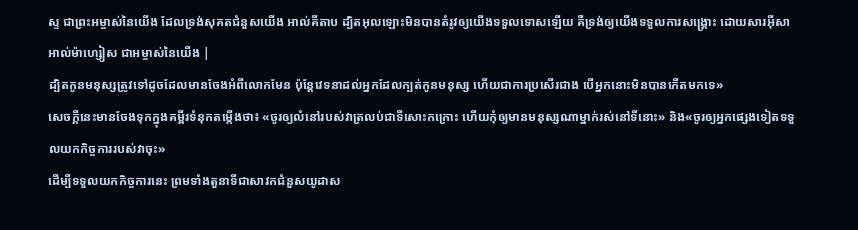ស្ទ ជាព្រះអម្ចាស់នៃយើង ដែលទ្រង់សុគតជំនួសយើង អាល់គីតាប ដ្បិតអុលឡោះមិនបានតំរូវឲ្យយើងទទួលទោសឡើយ គឺទ្រង់ឲ្យយើងទទួលការសង្គ្រោះ ដោយសារអ៊ីសាអាល់ម៉ាហ្សៀស ជាអម្ចាស់នៃយើង |
ដ្បិតកូនមនុស្សត្រូវទៅដូចដែលមានចែងអំពីលោកមែន ប៉ុន្ដែវេទនាដល់អ្នកដែលក្បត់កូនមនុស្ស ហើយជាការប្រសើរជាង បើអ្នកនោះមិនបានកើតមកទេ»
សេចក្ដីនេះមានចែងទុកក្នុងគម្ពីរទំនុកតម្កើងថា៖ «ចូរឲ្យលំនៅរបស់វាត្រលប់ជាទីសោះកក្រោះ ហើយកុំឲ្យមានមនុស្សណាម្នាក់រស់នៅទីនោះ» និង«ចូរឲ្យអ្នកផ្សេងទៀតទទួលយកកិច្ចការរបស់វាចុះ»
ដើម្បីទទួលយកកិច្ចការនេះ ព្រមទាំងតួនាទីជាសាវកជំនួសយូដាស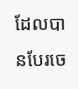ដែលបានបែរចេ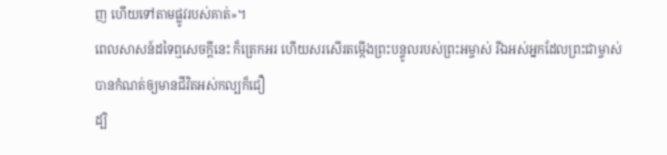ញ ហើយទៅតាមផ្លូវរបស់គាត់»។
ពេលសាសន៍ដទៃឮសេចក្ដីនេះ ក៏ត្រេកអរ ហើយសរសើរតម្កើងព្រះបន្ទូលរបស់ព្រះអម្ចាស់ រីឯអស់អ្នកដែលព្រះជាម្ចាស់បានកំណត់ឲ្យមានជីវិតអស់កល្បក៏ជឿ
ដ្បិ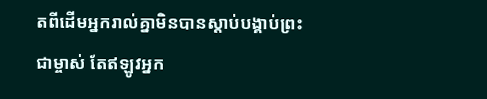តពីដើមអ្នករាល់គ្នាមិនបានស្ដាប់បង្គាប់ព្រះជាម្ចាស់ តែឥឡូវអ្នក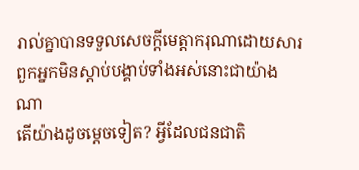រាល់គ្នាបានទទួលសេចក្ដីមេត្តាករុណាដោយសារពួកអ្នកមិនស្ដាប់បង្គាប់ទាំងអស់នោះជាយ៉ាងណា
តើយ៉ាងដូចម្ដេចទៀត? អ្វីដែលជនជាតិ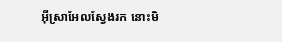អ៊ីស្រាអែលស្វែងរក នោះមិ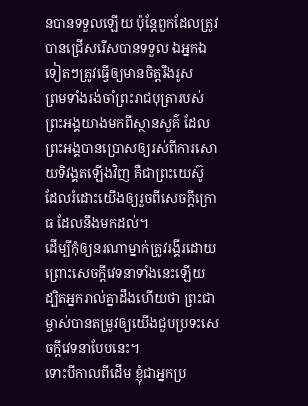នបានទទួលឡើយ ប៉ុន្ដែពួកដែលត្រូវបានជ្រើសរើសបានទទួល ឯអ្នកឯទៀតៗត្រូវធ្វើឲ្យមានចិត្ដរឹងរូស
ព្រមទាំងរង់ចាំព្រះរាជបុត្រារបស់ព្រះអង្គយាងមកពីស្ថានសួគ៌ ដែលព្រះអង្គបានប្រោសឲ្យរស់ពីការសោយទិវង្គតឡើងវិញ គឺជាព្រះយេស៊ូ ដែលរំដោះយើងឲ្យរួចពីសេចក្ដីក្រោធ ដែលនឹងមកដល់។
ដើម្បីកុំឲ្យនរណាម្នាក់ត្រូវរង្គីរដោយព្រោះសេចក្តីវេទនាទាំងនេះឡើយ ដ្បិតអ្នករាល់គ្នាដឹងហើយថា ព្រះជាម្ចាស់បានតម្រូវឲ្យយើងជួបប្រទះសេចក្តីវេទនាបែបនេះ។
ទោះបីកាលពីដើម ខ្ញុំជាអ្នកប្រ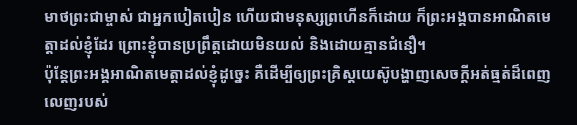មាថព្រះជាម្ចាស់ ជាអ្នកបៀតបៀន ហើយជាមនុស្សព្រហើនក៏ដោយ ក៏ព្រះអង្គបានអាណិតមេត្ដាដល់ខ្ញុំដែរ ព្រោះខ្ញុំបានប្រព្រឹត្ដដោយមិនយល់ និងដោយគ្មានជំនឿ។
ប៉ុន្ដែព្រះអង្គអាណិតមេត្ដាដល់ខ្ញុំដូច្នេះ គឺដើម្បីឲ្យព្រះគ្រិស្ដយេស៊ូបង្ហាញសេចក្ដីអត់ធ្មត់ដ៏ពេញលេញរបស់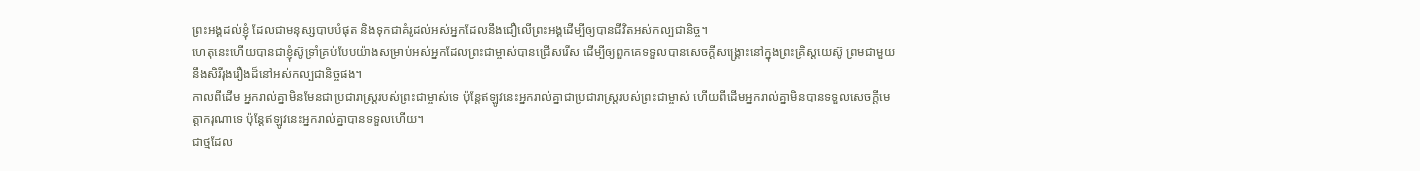ព្រះអង្គដល់ខ្ញុំ ដែលជាមនុស្សបាបបំផុត និងទុកជាគំរូដល់អស់អ្នកដែលនឹងជឿលើព្រះអង្គដើម្បីឲ្យបានជីវិតអស់កល្បជានិច្ច។
ហេតុនេះហើយបានជាខ្ញុំស៊ូទ្រាំគ្រប់បែបយ៉ាងសម្រាប់អស់អ្នកដែលព្រះជាម្ចាស់បានជ្រើសរើស ដើម្បីឲ្យពួកគេទទួលបានសេចក្ដីសង្គ្រោះនៅក្នុងព្រះគ្រិស្ដយេស៊ូ ព្រមជាមួយនឹងសិរីរុងរឿងដ៏នៅអស់កល្បជានិច្ចផង។
កាលពីដើម អ្នករាល់គ្នាមិនមែនជាប្រជារាស្ដ្ររបស់ព្រះជាម្ចាស់ទេ ប៉ុន្ដែឥឡូវនេះអ្នករាល់គ្នាជាប្រជារាស្ដ្ររបស់ព្រះជាម្ចាស់ ហើយពីដើមអ្នករាល់គ្នាមិនបានទទួលសេចក្ដីមេត្ដាករុណាទេ ប៉ុន្ដែឥឡូវនេះអ្នករាល់គ្នាបានទទួលហើយ។
ជាថ្មដែល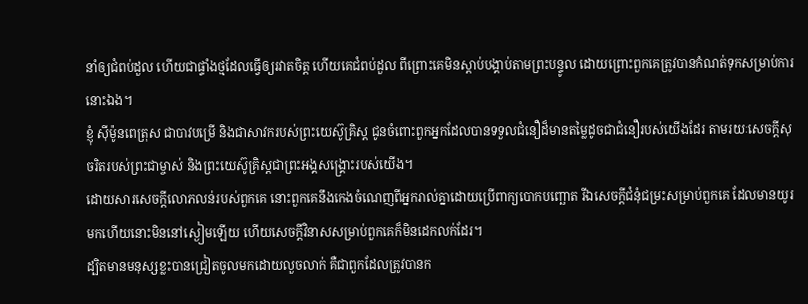នាំឲ្យជំពប់ដួល ហើយជាផ្ទាំងថ្មដែលធ្វើឲ្យរវាតចិត្ដ ហើយគេជំពប់ដួល ពីព្រោះគេមិនស្ដាប់បង្គាប់តាមព្រះបន្ទូល ដោយព្រោះពួកគេត្រូវបានកំណត់ទុកសម្រាប់ការនោះឯង។
ខ្ញុំ ស៊ីម៉ូនពេត្រុស ជាបាវបម្រើ និងជាសាវករបស់ព្រះយេស៊ូគ្រិស្ដ ជូនចំពោះពួកអ្នកដែលបានទទួលជំនឿដ៏មានតម្លៃដូចជាជំនឿរបស់យើងដែរ តាមរយៈសេចក្ដីសុចរិតរបស់ព្រះជាម្ចាស់ និងព្រះយេស៊ូគ្រិស្ដជាព្រះអង្គសង្គ្រោះរបស់យើង។
ដោយសារសេចក្ដីលោភលន់របស់ពួកគេ នោះពួកគេនឹងកេងចំណេញពីអ្នករាល់គ្នាដោយប្រើពាក្យបោកបញ្ឆោត រីឯសេចក្ដីជំនុំជម្រះសម្រាប់ពួកគេ ដែលមានយូរមកហើយនោះមិននៅស្ងៀមឡើយ ហើយសេចក្ដីវិនាសសម្រាប់ពួកគេក៏មិនដេកលក់ដែរ។
ដ្បិតមានមនុស្សខ្លះបានជ្រៀតចូលមកដោយលួចលាក់ គឺជាពួកដែលត្រូវបានក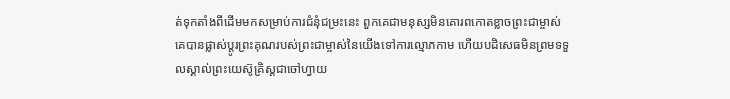ត់ទុកតាំងពីដើមមកសម្រាប់ការជំនុំជម្រះនេះ ពួកគេជាមនុស្សមិនគោរពកោតខ្លាចព្រះជាម្ចាស់ គេបានផ្លាស់ប្ដូរព្រះគុណរបស់ព្រះជាម្ចាស់នៃយើងទៅការល្មោភកាម ហើយបដិសេធមិនព្រមទទួលស្គាល់ព្រះយេស៊ូគ្រិស្ដជាចៅហ្វាយ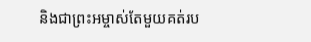និងជាព្រះអម្ចាស់តែមួយគត់រប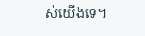ស់យើងទេ។